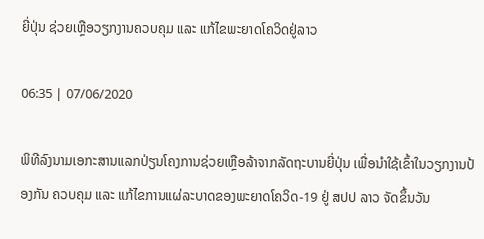ຍີ່ປຸ່ນ ຊ່ວຍເຫຼືອວຽກງານຄວບຄຸມ ແລະ ແກ້ໄຂພະຍາດໂຄວິດຢູ່ລາວ

06:35 | 07/06/2020

ພິທີລົງນາມເອກະສານແລກປ່ຽນໂຄງການຊ່ວຍເຫຼືອລ້າຈາກລັດຖະບານຍີ່ປຸ່ນ ເພື່ອນໍາໃຊ້ເຂົ້າໃນວຽກງານປ້ອງກັນ ຄວບຄຸມ ແລະ ແກ້ໄຂການແຜ່ລະບາດຂອງພະຍາດໂຄວິດ-19 ຢູ່ ສປປ ລາວ ຈັດຂຶ້ນວັນ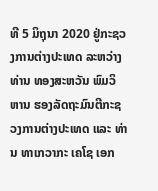ທີ 5 ມິຖຸນາ 2020 ຢູ່ກະຊວງການຕ່າງປະເທດ ລະຫວ່າງທ່ານ ທອງສະຫວັນ ພົມວິຫານ ຮອງລັດຖະມົນຕີກະຊວງການຕ່າງປະເທດ ແລະ ທ່ານ ທາເກວາກະ ເຄໂຊ ເອກ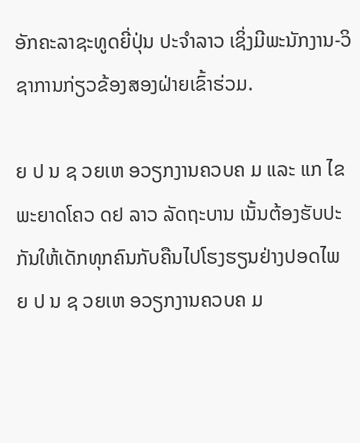ອັກຄະລາຊະທູດຍີ່ປຸ່ນ ປະຈຳລາວ ເຊິ່ງມີພະນັກງານ-ວິຊາການກ່ຽວຂ້ອງສອງຝ່າຍເຂົ້າຮ່ວມ.

ຍ ປ ນ ຊ ວຍເຫ ອວຽກງານຄວບຄ ມ ແລະ ແກ ໄຂພະຍາດໂຄວ ດຢ ລາວ ລັດຖະບານ ເນັ້ນຕ້ອງຮັບປະກັນໃຫ້ເດັກທຸກຄົນກັບຄືນໄປໂຮງຮຽນຢ່າງປອດໄພ
ຍ ປ ນ ຊ ວຍເຫ ອວຽກງານຄວບຄ ມ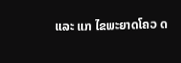ແລະ ແກ ໄຂພະຍາດໂຄວ ດ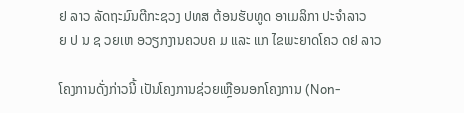ຢ ລາວ ລັດຖະມົນຕີກະຊວງ ປທສ ຕ້ອນຮັບທູດ ອາເມລິກາ ປະຈໍາລາວ
ຍ ປ ນ ຊ ວຍເຫ ອວຽກງານຄວບຄ ມ ແລະ ແກ ໄຂພະຍາດໂຄວ ດຢ ລາວ

ໂຄງການດັ່ງກ່າວນີ້ ເປັນໂຄງການຊ່ວຍເຫຼືອນອກໂຄງການ (Non-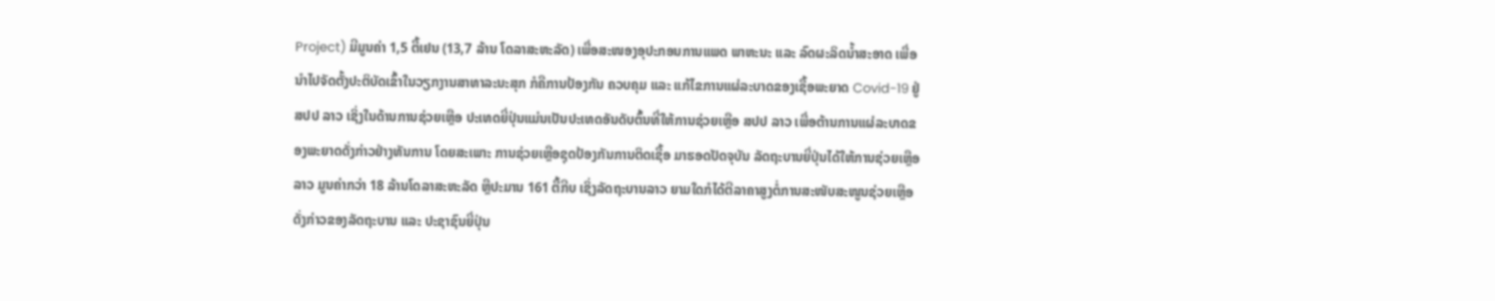Project) ມີມູນຄ່າ 1,5 ຕື້ເຢນ (13,7 ລ້ານ ໂດລາສະຫະລັດ) ເພື່ອສະໜອງອຸປະກອນການແພດ ພາຫະນະ ແລະ ລົດຜະລິດນໍ້າສະອາດ ເພື່ອນໍາໄປຈັດຕັ້ງປະຕິບັດເຂົ້າໃນວຽກງານສາທາລະນະສຸກ ກໍຄືການປ້ອງກັນ ຄວບຄຸມ ແລະ ແກ້ໄຂການແຜ່ລະບາດຂອງເຊື້ອພະຍາດ Covid-19 ຢູ່ ສປປ ລາວ ເຊິ່ງໃນດ້ານການຊ່ວຍເຫຼືອ ປະເທດຍີ່ປຸ່ນແມ່ນເປັນປະເທດອັນດັບຕົ້ນທີ່ໃຫ້ການຊ່ວຍເຫຼືອ ສປປ ລາວ ເພື່ອຕ້ານການແຜ່ລະບາດຂອງພະຍາດດັ່ງກ່າວຢ່າງທັນການ ໂດຍສະເພາະ ການຊ່ວຍເຫຼືອຊຸດປ້ອງກັນການຕິດເຊື້ອ ມາຮອດປັດຈຸບັນ ລັດຖະບານຍີ່ປຸ່ນໄດ້ໃຫ້ການຊ່ວຍເຫຼືອ ລາວ ມູນຄ່າກວ່າ 18 ລ້ານໂດລາສະຫະລັດ ຫຼືປະມານ 161 ຕື້ກີບ ເຊິ່ງລັດຖະບານລາວ ຍາມໃດກໍໄດ້ຕີລາຄາສູງຕໍ່ການສະໜັບສະໜູນຊ່ວຍເຫຼືອດັ່ງກ່າວຂອງລັດຖະບານ ແລະ ປະຊາຊົນຍີ່ປຸ່ນ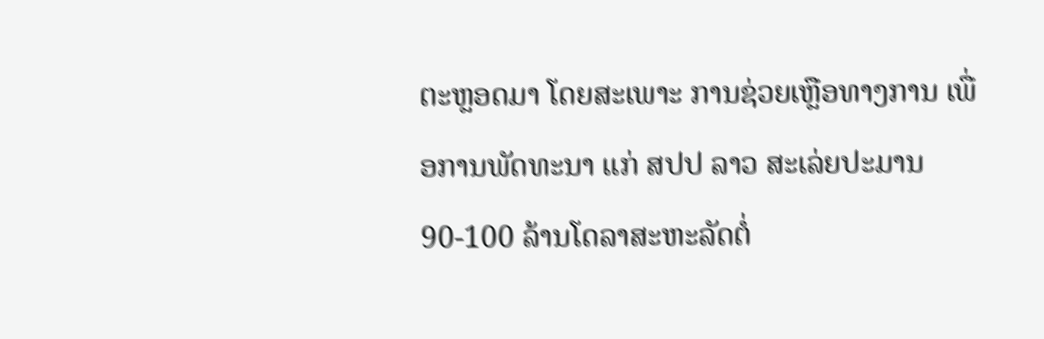ຕະຫຼອດມາ ໂດຍສະເພາະ ການຊ່ວຍເຫຼືອທາງການ ເພື່ອການພັດທະນາ ແກ່ ສປປ ລາວ ສະເລ່ຍປະມານ 90-100 ລ້ານໂດລາສະຫະລັດຕໍ່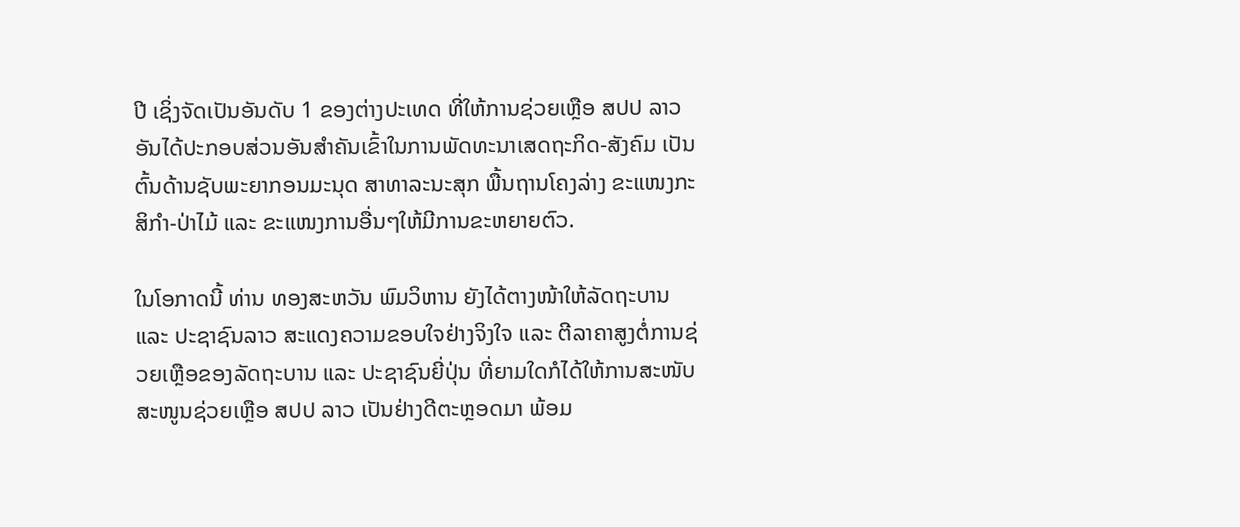ປີ ເຊິ່ງຈັດເປັນອັນດັບ 1 ຂອງຕ່າງປະເທດ ທີ່ໃຫ້ການຊ່ວຍເຫຼືອ ສປປ ລາວ ອັນໄດ້ປະກອບສ່ວນອັນສໍາຄັນເຂົ້າໃນການພັດທະນາເສດຖະກິດ-ສັງຄົມ ເປັນຕົ້ນດ້ານຊັບພະຍາກອນມະນຸດ ສາທາລະນະສຸກ ພື້ນຖານໂຄງລ່າງ ຂະແໜງກະສິກໍາ-ປ່າໄມ້ ແລະ ຂະແໜງການອື່ນໆໃຫ້ມີການຂະຫຍາຍຕົວ.

ໃນໂອກາດນີ້ ທ່ານ ທອງສະຫວັນ ພົມວິຫານ ຍັງໄດ້ຕາງໜ້າໃຫ້ລັດຖະບານ ແລະ ປະຊາຊົນລາວ ສະແດງຄວາມຂອບໃຈຢ່າງຈິງໃຈ ແລະ ຕີລາຄາສູງຕໍ່ການຊ່ວຍເຫຼືອຂອງລັດຖະບານ ແລະ ປະຊາຊົນຍີ່ປຸ່ນ ທີ່ຍາມໃດກໍໄດ້ໃຫ້ການສະໜັບສະໜູນຊ່ວຍເຫຼືອ ສປປ ລາວ ເປັນຢ່າງດີຕະຫຼອດມາ ພ້ອມ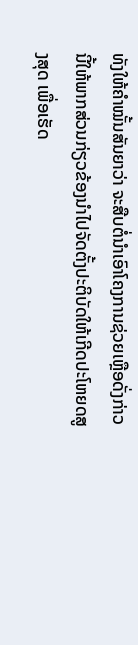ທັງໃຫ້ຄໍາໝັ້ນສັນຍາວ່າ ຈະສືບຕໍ່ນໍາເອົາໂຄງການຊ່ວຍເຫຼືອດັ່ງກ່າວນີ້ໃຫ້ພາກສ່ວນກ່ຽວຂ້ອງນໍາໄປຈັດຕັ້ງປະຕິບັດໃຫ້ເກີດປະໂຫຍດສູງສຸດ ເພື່ອເຮັດ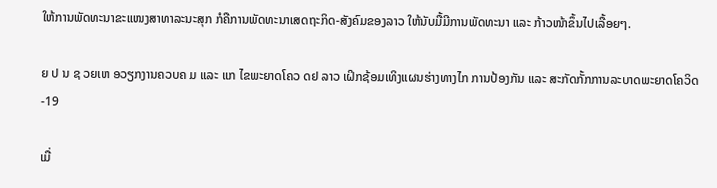ໃຫ້ການພັດທະນາຂະແໜງສາທາລະນະສຸກ ກໍຄືການພັດທະນາເສດຖະກິດ-ສັງຄົມຂອງລາວ ໃຫ້ນັບມື້ມີການພັດທະນາ ແລະ ກ້າວໜ້າຂຶ້ນໄປເລື້ອຍໆ.

ຍ ປ ນ ຊ ວຍເຫ ອວຽກງານຄວບຄ ມ ແລະ ແກ ໄຂພະຍາດໂຄວ ດຢ ລາວ ເຝິກຊ້ອມເທິງແຜນຮ່າງທາງໄກ ການປ້ອງກັນ ແລະ ສະກັດກັ້ກການລະບາດພະຍາດໂຄວິດ-19

ເມື່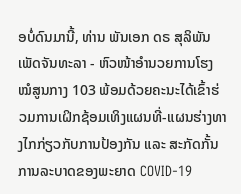ອບໍ່ດົນມານີ້, ທ່ານ ພັນເອກ ດຣ ສຸລິພັນ ເພັດຈັນທະລາ - ຫົວໜ້າອໍານວຍການໂຮງໝໍສູນກາງ 103 ພ້ອມດ້ວຍຄະນະໄດ້ເຂົ້າຮ່ວມການເຝິກຊ້ອມເທິງແຜນທີ່-ແຜນຮ່າງທາງໄກກ່ຽວກັບການປ້ອງກັນ ແລະ ສະກັດກັ້ນການລະບາດຂອງພະຍາດ COVID-19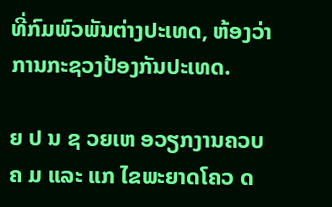ທີ່ກົມພົວພັນຕ່າງປະເທດ, ຫ້ອງວ່າການກະຊວງປ້ອງກັນປະເທດ.

ຍ ປ ນ ຊ ວຍເຫ ອວຽກງານຄວບຄ ມ ແລະ ແກ ໄຂພະຍາດໂຄວ ດ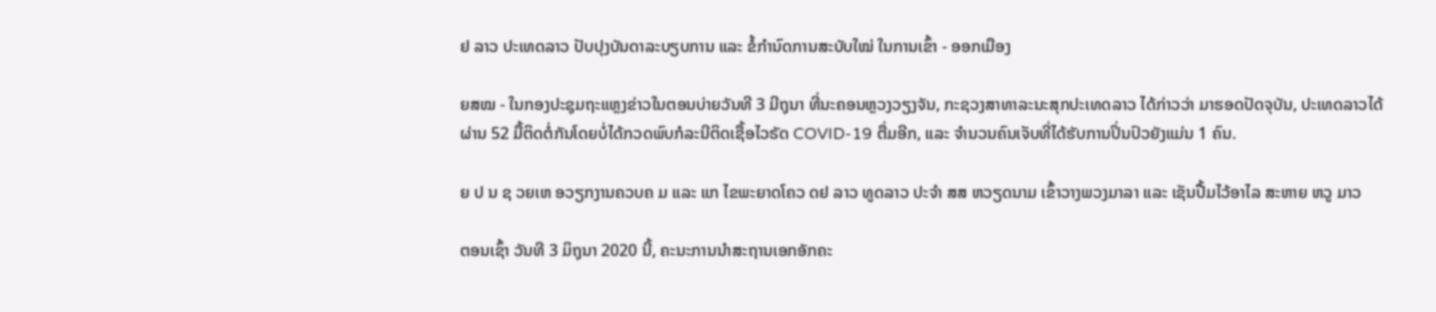ຢ ລາວ ປະເທດລາວ ປັບປຸງບັນດາລະບຽບການ ແລະ ຂໍ້ກຳນົດການສະບັບໃໝ່ ໃນການເຂົ້າ - ອອກເມືອງ

ຍສໝ - ໃນກອງປະຊຸມຖະແຫຼງຂ່າວໃນຕອນບ່າຍວັນທີ 3 ມີຖຸນາ ທີ່ນະຄອນຫຼວງວຽງຈັນ, ກະຊວງສາທາລະນະສຸກປະເທດລາວ ໄດ້ກ່າວວ່າ ມາຮອດປັດຈຸບັນ, ປະເທດລາວໄດ້ຜ່ານ 52 ມື້ຕິດຕໍ່ກັນໂດຍບໍ່ໄດ້ກວດພົບກໍລະນີຕິດເຊື້ອໄວຣັດ COVID-19 ຕື່ມອີກ, ແລະ ຈຳນວນຄົນເຈັບທີ່ໄດ້ຮັບການປິ່ນປົວຍັງແມ່ນ 1 ຄົນ.

ຍ ປ ນ ຊ ວຍເຫ ອວຽກງານຄວບຄ ມ ແລະ ແກ ໄຂພະຍາດໂຄວ ດຢ ລາວ ທູດລາວ ປະຈຳ ສສ ຫວຽດນາມ ເຂົ້າວາງພວງມາລາ ແລະ ເຊັນປື້ມໄວ້ອາໄລ ສະຫາຍ ຫວູ ມາວ

ຕອນເຊົ້າ ວັນທີ 3 ມິຖຸນາ 2020 ນີ້, ຄະນະການນຳສະຖານເອກອັກຄະ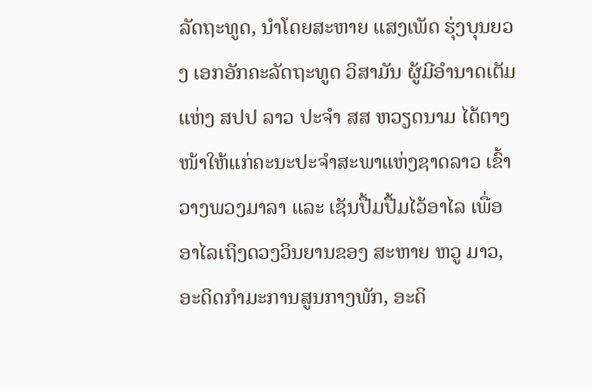ລັດຖະທູດ, ນຳໂດຍສະຫາຍ ແສງເພັດ ຮຸ່ງບຸນຍວງ ເອກອັກຄະລັດຖະທູດ ວິສາມັນ ຜູ້ມີອຳນາດເຕັມ ແຫ່ງ ສປປ ລາວ ປະຈຳ ສສ ຫວຽດນາມ ໄດ້ຕາງໜ້າໃຫ້ແກ່ຄະນະປະຈຳສະພາແຫ່ງຊາດລາວ ເຂົ້າວາງພວງມາລາ ແລະ ເຊັນປື້ມປື້ມໄວ້ອາໄລ ເພື່ອອາໄລເຖິງດວງວິນຍານຂອງ ສະຫາຍ ຫວູ ມາວ, ອະດິດກຳມະການສູນກາງພັກ, ອະດິ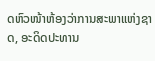ດຫົວໜ້າຫ້ອງວ່າການສະພາແຫ່ງຊາດ, ອະດິດປະທານ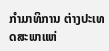ກຳມາທິການ ຕ່າງປະເທດສະພາແຫ່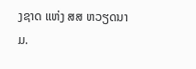ງຊາດ ແຫ່ງ ສສ ຫວຽດນາມ.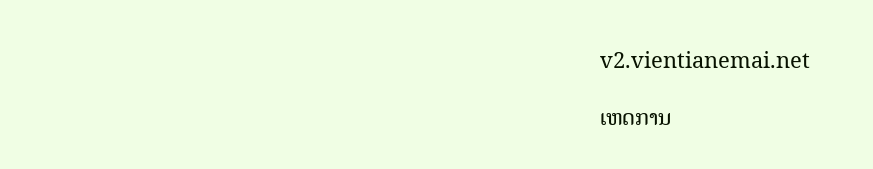v2.vientianemai.net

ເຫດການ